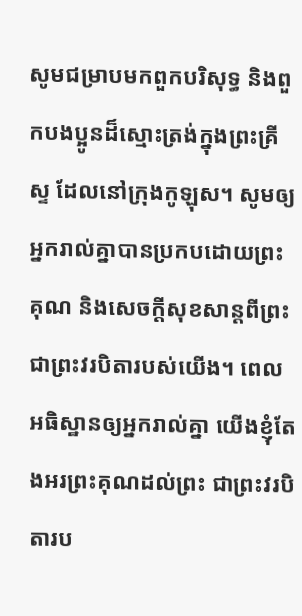សូមជម្រាបមកពួកបរិសុទ្ធ និងពួកបងប្អូនដ៏ស្មោះត្រង់ក្នុងព្រះគ្រីស្ទ ដែលនៅក្រុងកូឡុស។ សូមឲ្យអ្នករាល់គ្នាបានប្រកបដោយព្រះគុណ និងសេចក្តីសុខសាន្តពីព្រះ ជាព្រះវរបិតារបស់យើង។ ពេលអធិស្ឋានឲ្យអ្នករាល់គ្នា យើងខ្ញុំតែងអរព្រះគុណដល់ព្រះ ជាព្រះវរបិតារប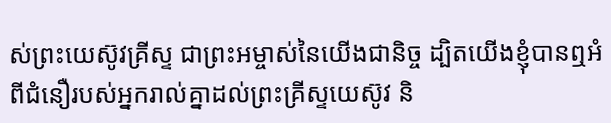ស់ព្រះយេស៊ូវគ្រីស្ទ ជាព្រះអម្ចាស់នៃយើងជានិច្ច ដ្បិតយើងខ្ញុំបានឮអំពីជំនឿរបស់អ្នករាល់គ្នាដល់ព្រះគ្រីស្ទយេស៊ូវ និ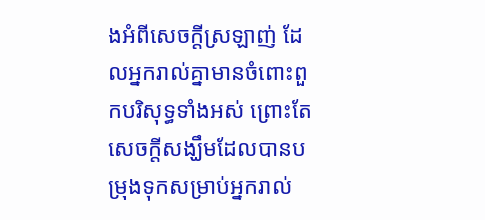ងអំពីសេចក្តីស្រឡាញ់ ដែលអ្នករាល់គ្នាមានចំពោះពួកបរិសុទ្ធទាំងអស់ ព្រោះតែសេចក្តីសង្ឃឹមដែលបានបម្រុងទុកសម្រាប់អ្នករាល់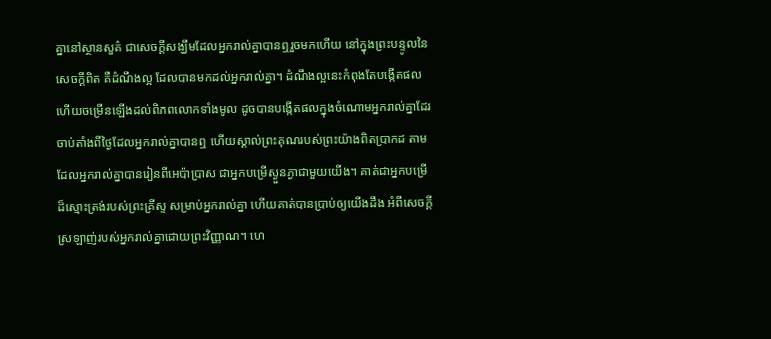គ្នានៅស្ថានសួគ៌ ជាសេចក្តីសង្ឃឹមដែលអ្នករាល់គ្នាបានឮរួចមកហើយ នៅក្នុងព្រះបន្ទូលនៃសេចក្ដីពិត គឺដំណឹងល្អ ដែលបានមកដល់អ្នករាល់គ្នា។ ដំណឹងល្អនេះកំពុងតែបង្កើតផល ហើយចម្រើនឡើងដល់ពិភពលោកទាំងមូល ដូចបានបង្កើតផលក្នុងចំណោមអ្នករាល់គ្នាដែរ ចាប់តាំងពីថ្ងៃដែលអ្នករាល់គ្នាបានឮ ហើយស្គាល់ព្រះគុណរបស់ព្រះយ៉ាងពិតប្រាកដ តាមដែលអ្នករាល់គ្នាបានរៀនពីអេប៉ាប្រាស ជាអ្នកបម្រើស្ងួនភ្ងាជាមួយយើង។ គាត់ជាអ្នកបម្រើដ៏ស្មោះត្រង់របស់ព្រះគ្រីស្ទ សម្រាប់អ្នករាល់គ្នា ហើយគាត់បានប្រាប់ឲ្យយើងដឹង អំពីសេចក្តីស្រឡាញ់របស់អ្នករាល់គ្នាដោយព្រះវិញ្ញាណ។ ហេ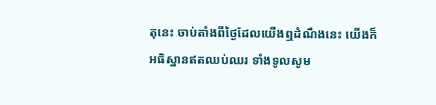តុនេះ ចាប់តាំងពីថ្ងៃដែលយើងឮដំណឹងនេះ យើងក៏អធិស្ឋានឥតឈប់ឈរ ទាំងទូលសូម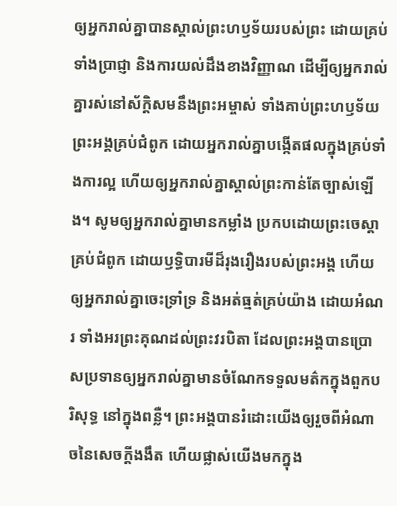ឲ្យអ្នករាល់គ្នាបានស្គាល់ព្រះហឫទ័យរបស់ព្រះ ដោយគ្រប់ទាំងប្រាជ្ញា និងការយល់ដឹងខាងវិញ្ញាណ ដើម្បីឲ្យអ្នករាល់គ្នារស់នៅស័ក្ដិសមនឹងព្រះអម្ចាស់ ទាំងគាប់ព្រះហឫទ័យព្រះអង្គគ្រប់ជំពូក ដោយអ្នករាល់គ្នាបង្កើតផលក្នុងគ្រប់ទាំងការល្អ ហើយឲ្យអ្នករាល់គ្នាស្គាល់ព្រះកាន់តែច្បាស់ឡើង។ សូមឲ្យអ្នករាល់គ្នាមានកម្លាំង ប្រកបដោយព្រះចេស្ដាគ្រប់ជំពូក ដោយឫទ្ធិបារមីដ៏រុងរឿងរបស់ព្រះអង្គ ហើយឲ្យអ្នករាល់គ្នាចេះទ្រាំទ្រ និងអត់ធ្មត់គ្រប់យ៉ាង ដោយអំណរ ទាំងអរព្រះគុណដល់ព្រះវរបិតា ដែលព្រះអង្គបានប្រោសប្រទានឲ្យអ្នករាល់គ្នាមានចំណែកទទួលមត៌កក្នុងពួកបរិសុទ្ធ នៅក្នុងពន្លឺ។ ព្រះអង្គបានរំដោះយើងឲ្យរួចពីអំណាចនៃសេចក្តីងងឹត ហើយផ្លាស់យើងមកក្នុង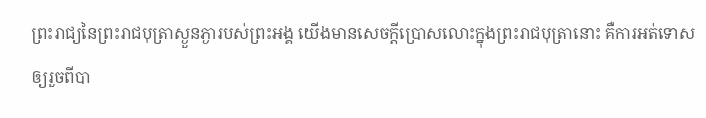ព្រះរាជ្យនៃព្រះរាជបុត្រាស្ងួនភ្ងារបស់ព្រះអង្គ យើងមានសេចក្តីប្រោសលោះក្នុងព្រះរាជបុត្រានោះ គឺការអត់ទោសឲ្យរួចពីបា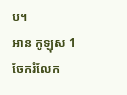ប។
អាន កូឡុស 1
ចែករំលែក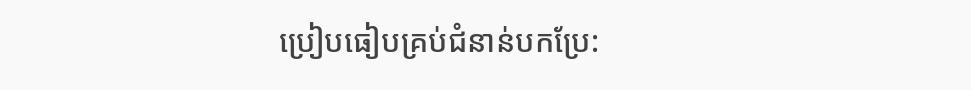ប្រៀបធៀបគ្រប់ជំនាន់បកប្រែ: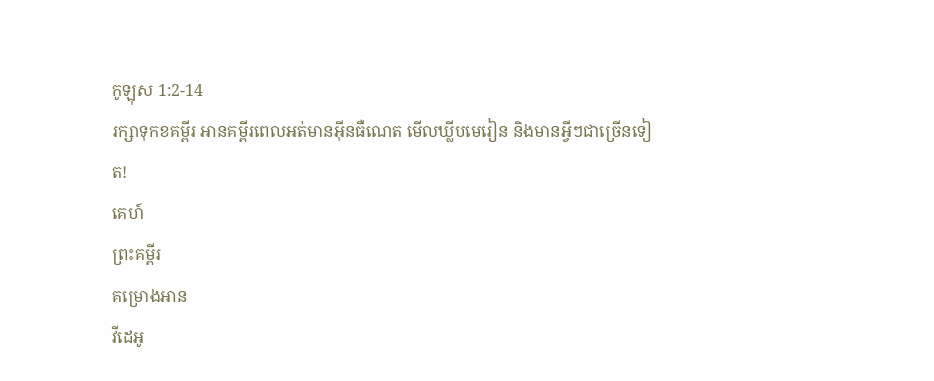កូឡុស 1:2-14
រក្សាទុកខគម្ពីរ អានគម្ពីរពេលអត់មានអ៊ីនធឺណេត មើលឃ្លីបមេរៀន និងមានអ្វីៗជាច្រើនទៀត!
គេហ៍
ព្រះគម្ពីរ
គម្រោងអាន
វីដេអូ